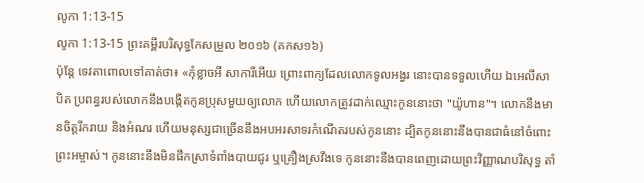លូកា 1:13-15
លូកា 1:13-15 ព្រះគម្ពីរបរិសុទ្ធកែសម្រួល ២០១៦ (គកស១៦)
ប៉ុន្តែ ទេវតាពោលទៅគាត់ថា៖ «កុំខ្លាចអី សាការីអើយ ព្រោះពាក្យដែលលោកទូលអង្វរ នោះបានទទួលហើយ ឯអេលីសាបិត ប្រពន្ធរបស់លោកនឹងបង្កើតកូនប្រុសមួយឲ្យលោក ហើយលោកត្រូវដាក់ឈ្មោះកូននោះថា "យ៉ូហាន"។ លោកនឹងមានចិត្តរីករាយ និងអំណរ ហើយមនុស្សជាច្រើននឹងអបអរសាទរកំណើតរបស់កូននោះ ដ្បិតកូននោះនឹងបានជាធំនៅចំពោះព្រះអម្ចាស់។ កូននោះនឹងមិនផឹកស្រាទំពាំងបាយជូរ ឬគ្រឿងស្រវឹងទេ កូននោះនឹងបានពេញដោយព្រះវិញ្ញាណបរិសុទ្ធ តាំ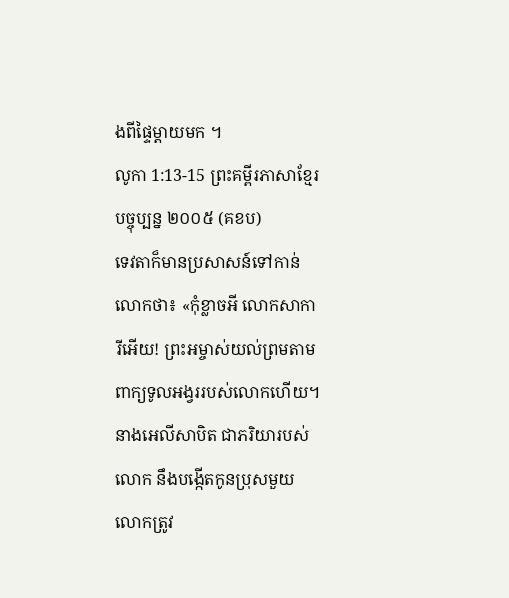ងពីផ្ទៃម្តាយមក ។
លូកា 1:13-15 ព្រះគម្ពីរភាសាខ្មែរបច្ចុប្បន្ន ២០០៥ (គខប)
ទេវតាក៏មានប្រសាសន៍ទៅកាន់លោកថា៖ «កុំខ្លាចអី លោកសាការីអើយ! ព្រះអម្ចាស់យល់ព្រមតាមពាក្យទូលអង្វររបស់លោកហើយ។ នាងអេលីសាបិត ជាភរិយារបស់លោក នឹងបង្កើតកូនប្រុសមួយ លោកត្រូវ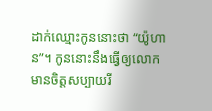ដាក់ឈ្មោះកូននោះថា “យ៉ូហាន”។ កូននោះនឹងធ្វើឲ្យលោកមានចិត្តសប្បាយរី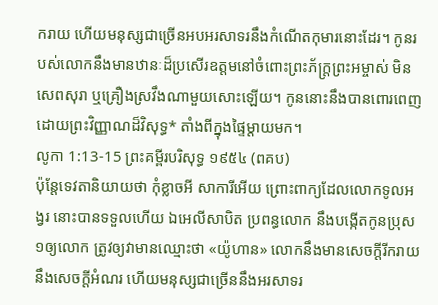ករាយ ហើយមនុស្សជាច្រើនអបអរសាទរនឹងកំណើតកុមារនោះដែរ។ កូនរបស់លោកនឹងមានឋានៈដ៏ប្រសើរឧត្ដមនៅចំពោះព្រះភ័ក្ត្រព្រះអម្ចាស់ មិនសេពសុរា ឬគ្រឿងស្រវឹងណាមួយសោះឡើយ។ កូននោះនឹងបានពោរពេញដោយព្រះវិញ្ញាណដ៏វិសុទ្ធ* តាំងពីក្នុងផ្ទៃម្ដាយមក។
លូកា 1:13-15 ព្រះគម្ពីរបរិសុទ្ធ ១៩៥៤ (ពគប)
ប៉ុន្តែទេវតានិយាយថា កុំខ្លាចអី សាការីអើយ ព្រោះពាក្យដែលលោកទូលអង្វរ នោះបានទទួលហើយ ឯអេលីសាបិត ប្រពន្ធលោក នឹងបង្កើតកូនប្រុស១ឲ្យលោក ត្រូវឲ្យវាមានឈ្មោះថា «យ៉ូហាន» លោកនឹងមានសេចក្ដីរីករាយ នឹងសេចក្ដីអំណរ ហើយមនុស្សជាច្រើននឹងអរសាទរ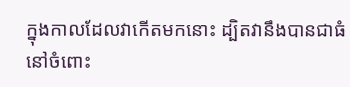ក្នុងកាលដែលវាកើតមកនោះ ដ្បិតវានឹងបានជាធំនៅចំពោះ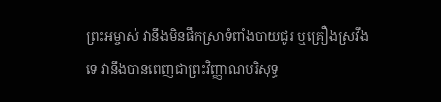ព្រះអម្ចាស់ វានឹងមិនផឹកស្រាទំពាំងបាយជូរ ឬគ្រឿងស្រវឹងទេ វានឹងបានពេញជាព្រះវិញ្ញាណបរិសុទ្ធ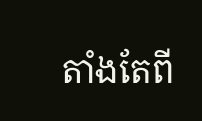តាំងតែពី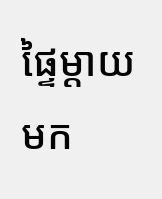ផ្ទៃម្តាយមក